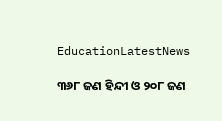EducationLatestNews

୩୬୮ ଜଣ ହିନ୍ଦୀ ଓ ୨୦୮ ଜଣ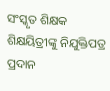ସଂସ୍କୃତ ଶିକ୍ଷକ ଶିକ୍ଷୟିତ୍ରୀଙ୍କୁ ନିଯୁକ୍ତିପତ୍ର ପ୍ରଦାନ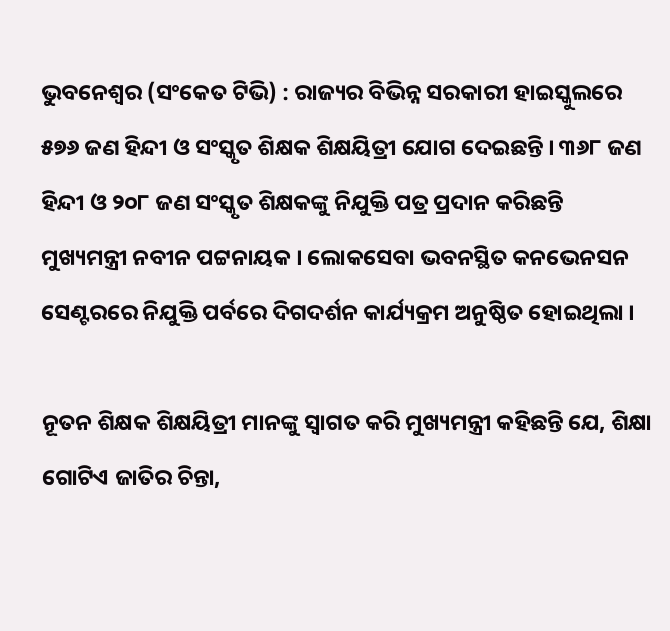ଭୁବନେଶ୍ବର (ସଂକେତ ଟିଭି) : ରାଜ୍ୟର ବିଭିନ୍ନ ସରକାରୀ ହାଇସ୍କୁଲରେ ୫୭୬ ଜଣ ହିନ୍ଦୀ ଓ ସଂସ୍କୃତ ଶିକ୍ଷକ ଶିକ୍ଷୟିତ୍ରୀ ଯୋଗ ଦେଇଛନ୍ତି । ୩୬୮ ଜଣ ହିନ୍ଦୀ ଓ ୨୦୮ ଜଣ ସଂସ୍କୃତ ଶିକ୍ଷକଙ୍କୁ ନିଯୁକ୍ତି ପତ୍ର ପ୍ରଦାନ କରିଛନ୍ତି ମୁଖ୍ୟମନ୍ତ୍ରୀ ନବୀନ ପଟ୍ଟନାୟକ । ଲୋକସେବା ଭବନସ୍ଥିତ କନଭେନସନ ସେଣ୍ଟରରେ ନିଯୁକ୍ତି ପର୍ବରେ ଦିଗଦର୍ଶନ କାର୍ଯ୍ୟକ୍ରମ ଅନୁଷ୍ଠିତ ହୋଇଥିଲା ।

ନୂତନ ଶିକ୍ଷକ ଶିକ୍ଷୟିତ୍ରୀ ମାନଙ୍କୁ ସ୍ବାଗତ କରି ମୁଖ୍ୟମନ୍ତ୍ରୀ କହିଛନ୍ତି ଯେ, ଶିକ୍ଷା ଗୋଟିଏ ଜାତିର ଚିନ୍ତା,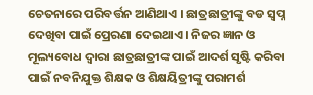ଚେତନାରେ ପରିବର୍ତ୍ତନ ଆଣିଥାଏ । ଛାତ୍ରଛାତ୍ରୀଙ୍କୁ ବଡ ସ୍ବପ୍ନ ଦେଖିବା ପାଇଁ ପ୍ରେରଣା ଦେଇଥାଏ । ନିଜର ଜ୍ଞାନ ଓ ମୂଲ୍ୟବୋଧ ଦ୍ବାରା ଛାତ୍ରଛାତ୍ରୀଙ୍କ ପାଇଁ ଆଦର୍ଶ ସୃଷ୍ଟି କରିବା ପାଇଁ ନବନିଯୁକ୍ତ ଶିକ୍ଷକ ଓ ଶିକ୍ଷୟିତ୍ରୀଙ୍କୁ ପରାମର୍ଶ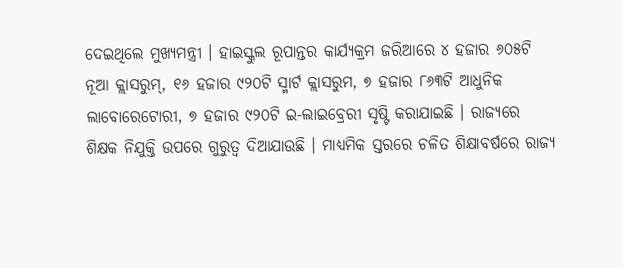ଦେଇଥିଲେ ମୁଖ୍ୟମନ୍ତ୍ରୀ । ହାଇସ୍କୁଲ ରୂପାନ୍ତର କାର୍ଯ୍ୟକ୍ରମ ଜରିଆରେ ୪ ହଜାର ୬୦୫ଟି ନୂଆ କ୍ଲାସରୁମ୍, ୧୬ ହଜାର ୯୨୦ଟି ସ୍ମାର୍ଟ କ୍ଲାସରୁମ, ୭ ହଜାର ୮୬୩ଟି ଆଧୁନିକ ଲାବୋରେଟୋରୀ, ୭ ହଜାର ୯୨୦ଟି ଇ-ଲାଇବ୍ରେରୀ ସୃଷ୍ଟି କରାଯାଇଛି । ରାଜ୍ୟରେ ଶିକ୍ଷକ ନିଯୁକ୍ତି ଉପରେ ଗୁରୁତ୍ବ ଦିଆଯାଉଛି । ମାଧ୍ୟମିକ ସ୍ତରରେ ଚଳିତ ଶିକ୍ଷାବର୍ଷରେ ରାଜ୍ୟ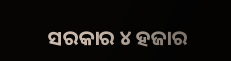ସରକାର ୪ ହଜାର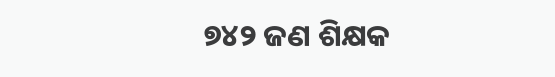୭୪୨ ଜଣ ଶିକ୍ଷକ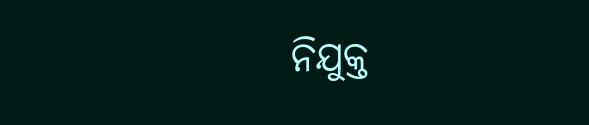ନିଯୁକ୍ତ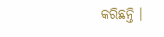କରିଛନ୍ତି ।